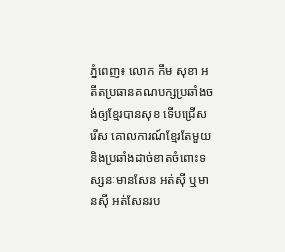ភ្នំពេញ៖ លោក កឹម សុខា អតីតប្រធានគណបក្សប្រឆាំងចង់ឲ្យខ្មែរបានសុខ ទើបជ្រើសរើស គោលការណ៍ខ្មែរតែមួយ និងប្រឆាំងដាច់ខាតចំពោះទស្សនៈមានសែន អត់ស៊ី ឬមានស៊ី អត់សែនរប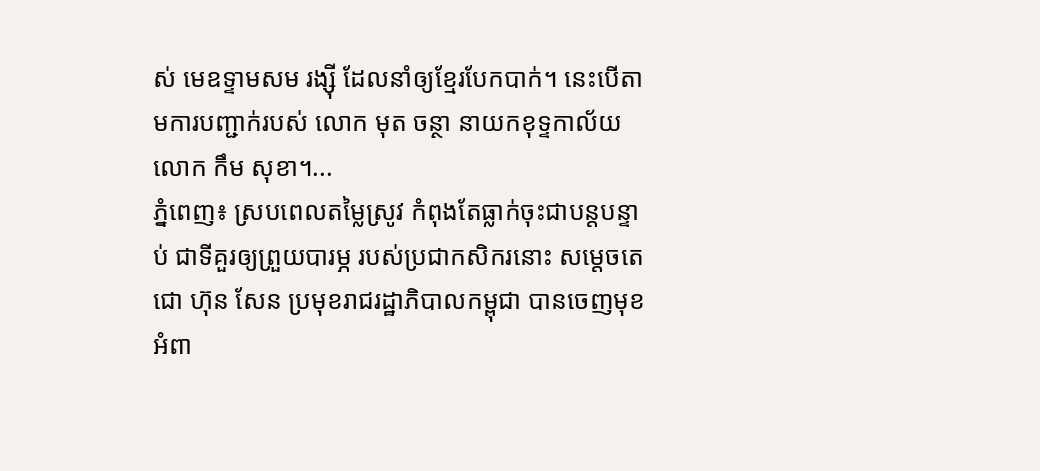ស់ មេឧទ្ទាមសម រង្ស៊ី ដែលនាំឲ្យខ្មែរបែកបាក់។ នេះបើតាមការបញ្ជាក់របស់ លោក មុត ចន្ថា នាយកខុទ្ទកាល័យ លោក កឹម សុខា។...
ភ្នំពេញ៖ ស្របពេលតម្លៃស្រូវ កំពុងតែធ្លាក់ចុះជាបន្តបន្ទាប់ ជាទីគួរឲ្យព្រួយបារម្ភ របស់ប្រជាកសិករនោះ សម្ដេចតេជោ ហ៊ុន សែន ប្រមុខរាជរដ្ឋាភិបាលកម្ពុជា បានចេញមុខអំពា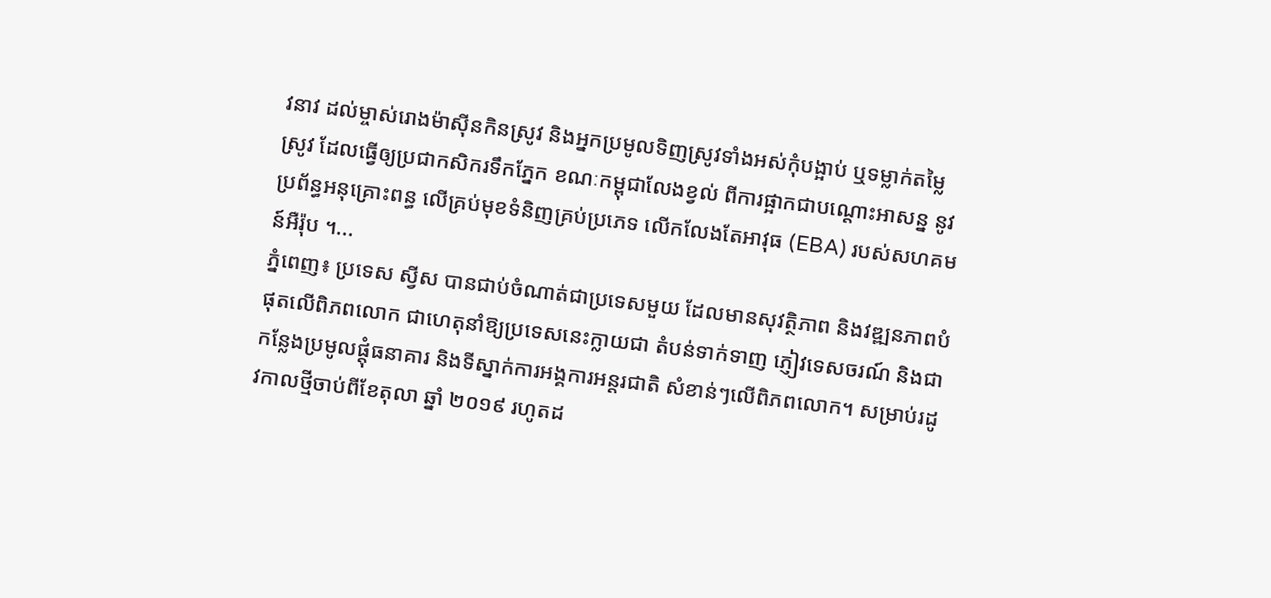វនាវ ដល់ម្ចាស់រោងម៉ាស៊ីនកិនស្រូវ និងអ្នកប្រមូលទិញស្រូវទាំងអស់កុំបង្អាប់ ឬទម្លាក់តម្លៃស្រូវ ដែលធ្វើឲ្យប្រជាកសិករទឹកភ្នែក ខណៈកម្ពុជាលែងខ្វល់ ពីការផ្អាកជាបណ្តោះអាសន្ន នូវប្រព័ន្ធអនុគ្រោះពន្ធ លើគ្រប់មុខទំនិញគ្រប់ប្រភេទ លើកលែងតែអាវុធ (EBA) របស់សហគមន៍អឺរ៉ុប ។...
ភ្នំពេញ៖ ប្រទេស ស្វីស បានជាប់ចំណាត់ជាប្រទេសមួយ ដែលមានសុវត្ថិភាព និងវឌ្ឍនភាពបំផុតលើពិភពលោក ជាហេតុនាំឱ្យប្រទេសនេះក្លាយជា តំបន់ទាក់ទាញ ភ្ញៀវទេសចរណ៍ និងជាកន្លែងប្រមូលផ្តុំធនាគារ និងទីស្នាក់ការអង្គការអន្តរជាតិ សំខាន់ៗលើពិភពលោក។ សម្រាប់រដូវកាលថ្មីចាប់ពីខែតុលា ឆ្នាំ ២០១៩ រហូតដ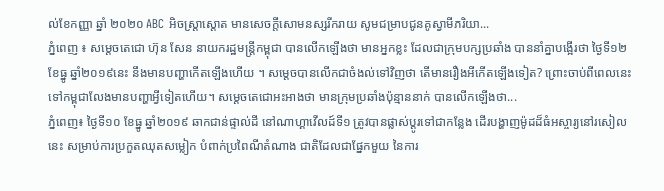ល់ខែកញ្ញា ឆ្នាំ ២០២០ ABC អិចស្ត្រាស្តោត មានសេចក្តីសោមនស្សរីករាយ សូមជម្រាបជូនគូស្វាមីភរិយា...
ភ្នំពេញ ៖ សម្តេចតេជោ ហ៊ុន សែន នាយករដ្ឋមន្រ្តីកម្ពុជា បានលើកឡើងថា មានអ្នកខ្លះ ដែលជាក្រុមបក្សប្រឆាំង បាននាំគ្នាបង្អើរថា ថ្ងៃទី១២ ខែធ្នូ ឆ្នាំ២០១៩នេះ នឹងមានបញ្ហាកើតឡើងហើយ ។ សម្តេចបានលើកជាចំងល់ទៅវិញថា តើមានរឿងអីកើតឡើងទៀត? ព្រោះចាប់ពីពេលនេះ ទៅកម្ពុជាលែងមានបញ្ហាអ្វីទៀតហើយ។ សម្តេចតេជោអះអាងថា មានក្រុមប្រឆាំងប៉ុន្មាននាក់ បានលើកឡើងថា...
ភ្នំពេញ៖ ថ្ងៃទី១០ ខែធ្នូ ឆ្នាំ២០១៩ ឆាកជាន់ផ្ទាល់ដី នៅណាហ្គាវើលដ៍ទី១ ត្រូវបានផ្លាស់ប្តូរទៅជាកន្លែង ដើរបង្ហាញម៉ូដដ៏ធំអស្ចារ្យនៅរសៀលនេះ សម្រាប់ការប្រកួតឈុតសម្លៀក បំពាក់ប្រពៃណីតំណាង ជាតិដែលជាផ្នែកមួយ នៃការ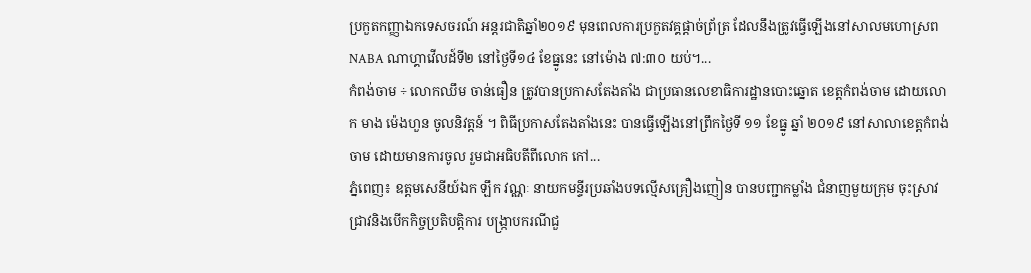ប្រកួតកញ្ញាឯកទេសចរណ៍ អន្តរជាតិឆ្នាំ២០១៩ មុនពេលការប្រកួតវគ្គផ្តាច់ព្រ័ត្រ ដែលនឹងត្រូវធ្វើឡើងនៅសាលមហោស្រព NABA ណាហ្គាវើលដ៍ទី២ នៅថ្ងៃទី១៤ ខែធ្នូនេះ នៅម៉ោង ៧:៣០ យប់។...
កំពង់ចាម ÷ លោកឈឹម ចាន់ធឿន ត្រូវបានប្រកាសតែងតាំង ជាប្រធានលេខាធិការដ្ឋានបោះឆ្នោត ខេត្តកំពង់ចាម ដោយលោក មាង ម៉េងហួន ចូលនិវត្តន៍ ។ ពិធីប្រកាសតែងតាំងនេះ បានធ្វើឡើងនៅព្រឹកថ្ងៃទី ១១ ខែធ្នូ ឆ្នាំ ២០១៩ នៅសាលាខេត្តកំពង់ចាម ដោយមានការចូល រួមជាអធិបតីពីលោក កៅ...
ភ្នំពេញ៖ ឧត្តមសេនីយ៍ឯក ឡឹក វណ្ណៈ នាយកមន្ទីរប្រឆាំងបទល្មើសគ្រឿងញៀន បានបញ្ជាកម្លាំង ជំនាញមួយក្រុម ចុះស្រាវជ្រាវនិងបើកកិច្ចប្រតិបត្តិការ បង្ក្រាបករណីជួ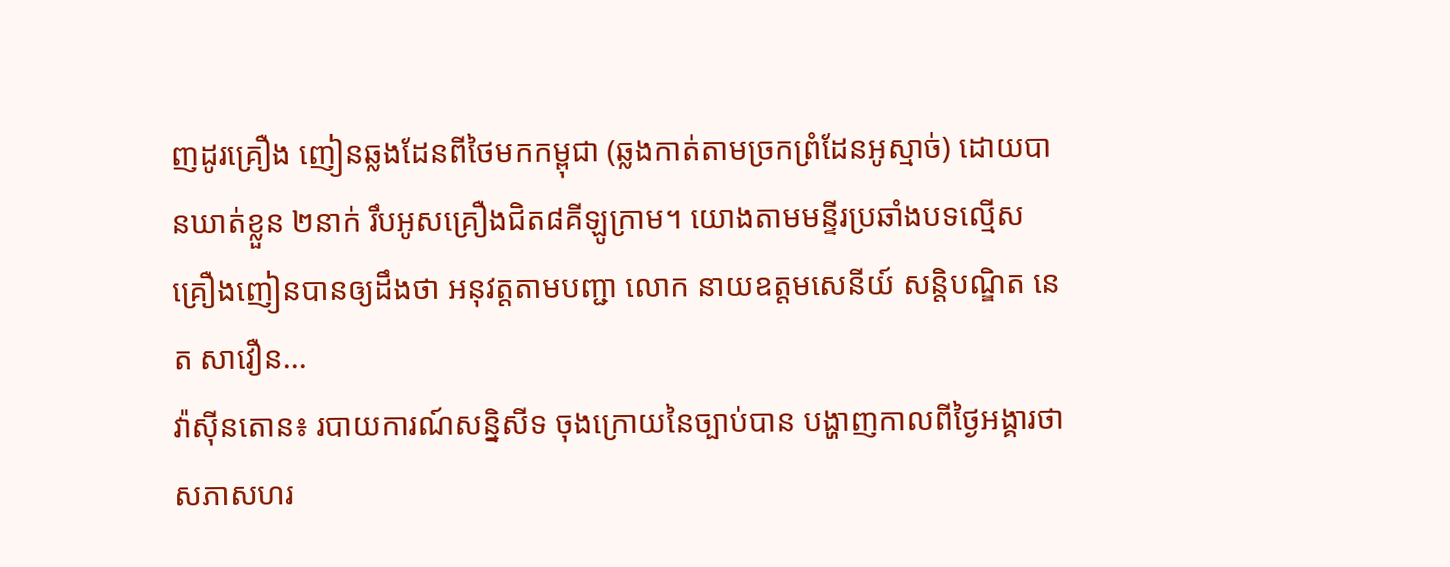ញដូរគ្រឿង ញៀនឆ្លងដែនពីថៃមកកម្ពុជា (ឆ្លងកាត់តាមច្រកព្រំដែនអូស្មាច់) ដោយបានឃាត់ខ្លួន ២នាក់ រឹបអូសគ្រឿងជិត៨គីឡូក្រាម។ យោងតាមមន្ទីរប្រឆាំងបទល្មើស គ្រឿងញៀនបានឲ្យដឹងថា អនុវត្តតាមបញ្ជា លោក នាយឧត្តមសេនីយ៍ សន្តិបណ្ឌិត នេត សាវឿន...
វ៉ាស៊ីនតោន៖ របាយការណ៍សន្និសីទ ចុងក្រោយនៃច្បាប់បាន បង្ហាញកាលពីថ្ងៃអង្គារថា សភាសហរ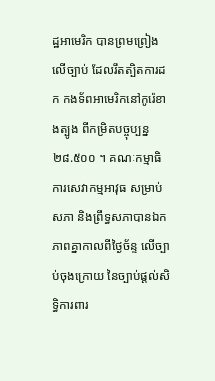ដ្ឋអាមេរិក បានព្រមព្រៀងលើច្បាប់ ដែលរឹតត្បិតការដក កងទ័ពអាមេរិកនៅកូរ៉េខាងត្បូង ពីកម្រិតបច្ចុប្បន្ន ២៨.៥០០ ។ គណៈកម្មាធិការសេវាកម្មអាវុធ សម្រាប់សភា និងព្រឹទ្ធសភាបានឯកភាពគ្នាកាលពីថ្ងៃច័ន្ទ លើច្បាប់ចុងក្រោយ នៃច្បាប់ផ្តល់សិទ្ធិការពារ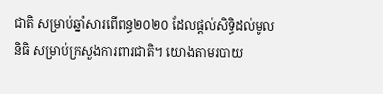ជាតិ សម្រាប់ឆ្នាំសារពើពន្ធ២០២០ ដែលផ្តល់សិទ្ធិដល់មូលនិធិ សម្រាប់ក្រសួងការពារជាតិ។ យោងតាមរបាយ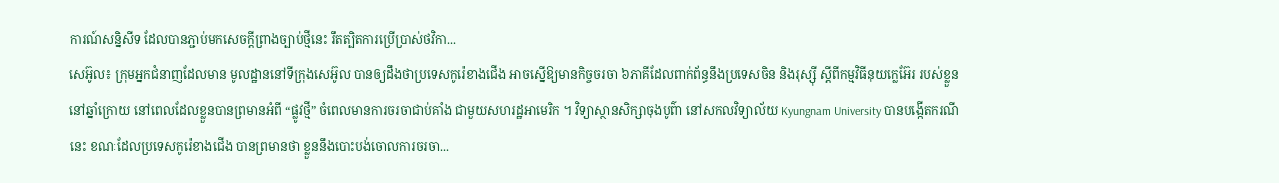ការណ៍សន្និសីទ ដែលបានភ្ជាប់មកសេចក្តីព្រាងច្បាប់ថ្មីនេះ រឹតត្បិតការប្រើប្រាស់ថវិកា...
សេអ៊ូល៖ ក្រុមអ្នកជំនាញដែលមាន មូលដ្ឋាននៅទីក្រុងសេអ៊ូល បានឲ្យដឹងថាប្រទេសកូរ៉េខាងជើង អាចស្នើឱ្យមានកិច្ចចរចា ៦ភាគីដែលពាក់ព័ន្ធនឹងប្រទេសចិន និងរុស្ស៊ី ស្តីពីកម្មវិធីនុយក្លេអ៊ែរ របស់ខ្លួននៅឆ្នាំក្រោយ នៅពេលដែលខ្លួនបានព្រមានអំពី “ផ្លូវថ្មី” ចំពេលមានការចរចាជាប់គាំង ជាមួយសហរដ្ឋអាមេរិក ។ វិទ្យាស្ថានសិក្សាចុងបូព៌ា នៅសកលវិទ្យាល័យ Kyungnam University បានបង្កើតករណីនេះ ខណៈដែលប្រទេសកូរ៉េខាងជើង បានព្រមានថា ខ្លួននឹងបោះបង់ចោលការចរចា...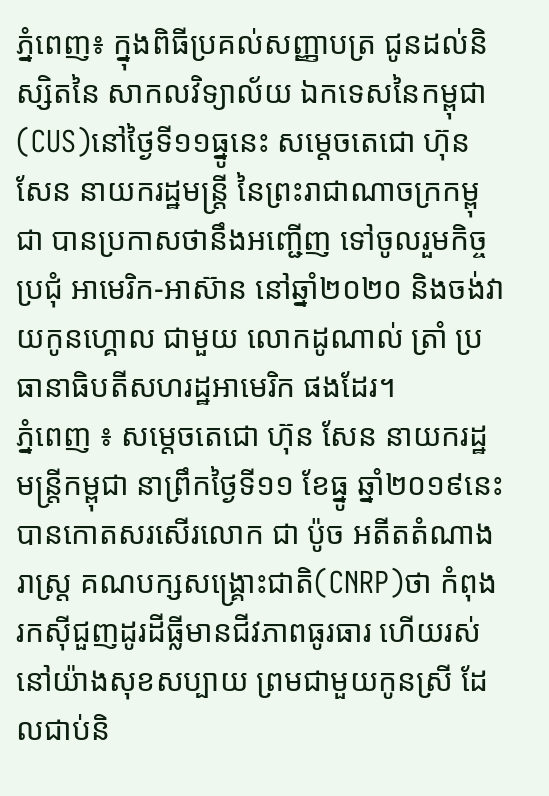ភ្នំពេញ៖ ក្នុងពិធីប្រគល់សញ្ញាបត្រ ជូនដល់និស្សិតនៃ សាកលវិទ្យាល័យ ឯកទេសនៃកម្ពុជា (CUS)នៅថ្ងៃទី១១ធ្នូនេះ សម្តេចតេជោ ហ៊ុន សែន នាយករដ្ឋមន្ត្រី នៃព្រះរាជាណាចក្រកម្ពុជា បានប្រកាសថានឹងអញ្ជើញ ទៅចូលរួមកិច្ចប្រជុំ អាមេរិក-អាស៊ាន នៅឆ្នាំ២០២០ និងចង់វាយកូនហ្គោល ជាមួយ លោកដូណាល់ ត្រាំ ប្រធានាធិបតីសហរដ្ឋអាមេរិក ផងដែរ។
ភ្នំពេញ ៖ សម្តេចតេជោ ហ៊ុន សែន នាយករដ្ឋមន្រ្តីកម្ពុជា នាព្រឹកថ្ងៃទី១១ ខែធ្នូ ឆ្នាំ២០១៩នេះ បានកោតសរសើរលោក ជា ប៉ូច អតីតតំណាងរាស្រ្ត គណបក្សសង្រ្គោះជាតិ(CNRP)ថា កំពុងរកស៊ីជួញដូរដីធ្លីមានជីវភាពធូរធារ ហើយរស់នៅយ៉ាងសុខសប្បាយ ព្រមជាមួយកូនស្រី ដែលជាប់និ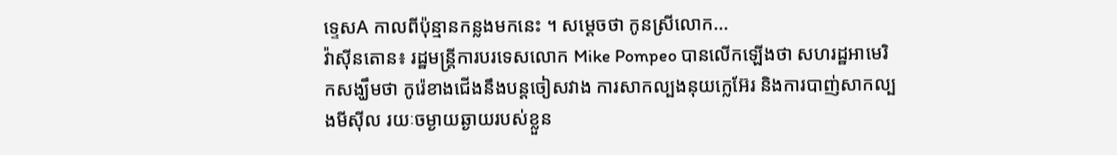ទ្ទេសA កាលពីប៉ុន្មានកន្លងមកនេះ ។ សម្តេចថា កូនស្រីលោក...
វ៉ាស៊ីនតោន៖ រដ្ឋមន្រ្តីការបរទេសលោក Mike Pompeo បានលើកឡើងថា សហរដ្ឋអាមេរិកសង្ឃឹមថា កូរ៉េខាងជើងនឹងបន្តចៀសវាង ការសាកល្បងនុយក្លេអ៊ែរ និងការបាញ់សាកល្បងមីស៊ីល រយៈចម្ងាយឆ្ងាយរបស់ខ្លួន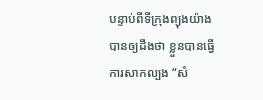បន្ទាប់ពីទីក្រុងព្យុងយ៉ាង បានឲ្យដឹងថា ខ្លួនបានធ្វើការសាកល្បង “សំ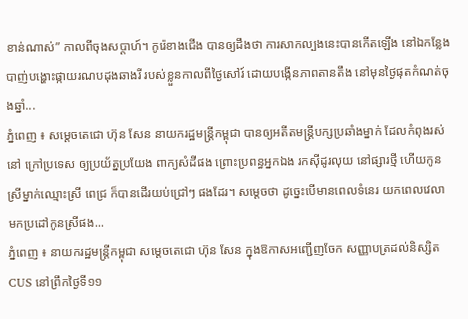ខាន់ណាស់” កាលពីចុងសប្តាហ៍។ កូរ៉េខាងជើង បានឲ្យដឹងថា ការសាកល្បងនេះបានកើតឡើង នៅឯកន្លែងបាញ់បង្ហោះផ្កាយរណបដុងឆាងរី របស់ខ្លួនកាលពីថ្ងៃសៅរ៍ ដោយបង្កើនភាពតានតឹង នៅមុនថ្ងៃផុតកំណត់ចុងឆ្នាំ...
ភ្នំពេញ ៖ សម្តេចតេជោ ហ៊ុន សែន នាយករដ្ឋមន្រ្តីកម្ពុជា បានឲ្យអតីតមន្រ្តីបក្សប្រឆាំងម្នាក់ ដែលកំពុងរស់នៅ ក្រៅប្រទេស ឲ្យប្រយ័ត្នប្រយែង ពាក្យសំដីផង ព្រោះប្រពន្ធអ្នកឯង រកស៊ីដូរលុយ នៅផ្សារថ្មី ហើយកូនស្រីម្នាក់ឈ្មោះស្រី ពេជ្រ ក៏បានដើរយប់ជ្រៅៗ ផងដែរ។ សម្តេចថា ដូច្នេះបើមានពេលទំនេរ យកពេលវេលា មកប្រដៅកូនស្រីផង...
ភ្នំពេញ ៖ នាយករដ្ឋមន្រ្តីកម្ពុជា សម្តេចតេជោ ហ៊ុន សែន ក្នុងឱកាសអញ្ជើញចែក សញ្ញាបត្រដល់និស្សិតCUS នៅព្រឹកថ្ងៃទី១១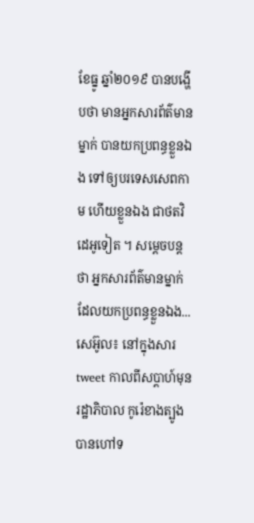ខែធ្នូ ឆ្នាំ២០១៩ បានបង្ហើបថា មានអ្នកសារព័ត៌មាន ម្នាក់ បានយកប្រពន្ធខ្លួនឯង ទៅឲ្យបរទេសសេពកាម ហើយខ្លួនឯង ជាថតវិដេអូទៀត ។ សម្តេចបន្តថា អ្នកសារព័ត៌មានម្នាក់ ដែលយកប្រពន្ធខ្លួនឯង...
សេអ៊ូល៖ នៅក្នុងសារ tweet កាលពីសប្តាហ៍មុនរដ្ឋាភិបាល កូរ៉េខាងត្បូង បានហៅទ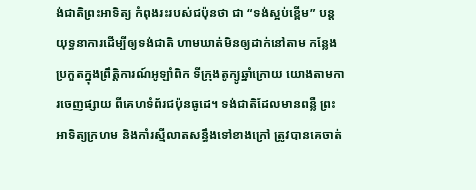ង់ជាតិព្រះអាទិត្យ កំពុងរះរបស់ជប៉ុនថា ជា “ទង់ស្អប់ខ្ពើម” បន្តយុទ្ធនាការដើម្បីឲ្យទង់ជាតិ ហាមឃាត់មិនឲ្យដាក់នៅតាម កន្លែងប្រកួតក្នុងព្រឹត្តិការណ៍អូឡាំពិក ទីក្រុងតូក្យូឆ្នាំក្រោយ យោងតាមការចេញផ្សាយ ពីគេហទំព័រជប៉ុនធូដេ។ ទង់ជាតិដែលមានពន្លឺ ព្រះអាទិត្យក្រហម និងកាំរស្មីលាតសន្ធឹងទៅខាងក្រៅ ត្រូវបានគេចាត់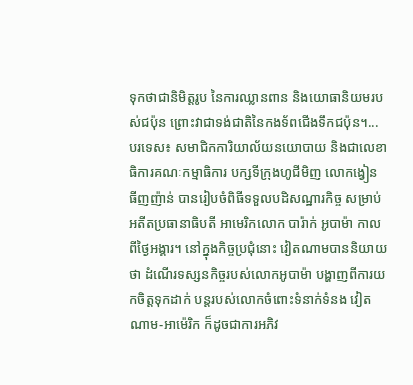ទុកថាជានិមិត្តរូប នៃការឈ្លានពាន និងយោធានិយមរបស់ជប៉ុន ព្រោះវាជាទង់ជាតិនៃកងទ័ពជើងទឹកជប៉ុន។...
បរទេស៖ សមាជិកការិយាល័យនយោបាយ និងជាលេខាធិការគណៈកម្មាធិការ បក្សទីក្រុងហូជីមិញ លោកង្វៀន ធីញញ៉ាន់ បានរៀបចំពិធីទទួលបដិសណ្ឋារកិច្ច សម្រាប់អតីតប្រធានាធិបតី អាមេរិកលោក បារ៉ាក់ អូបាម៉ា កាលពីថ្ងៃអង្គារ។ នៅក្នុងកិច្ចប្រជុំនោះ វៀតណាមបាននិយាយថា ដំណើរទស្សនកិច្ចរបស់លោកអូបាម៉ា បង្ហាញពីការយកចិត្តទុកដាក់ បន្តរបស់លោកចំពោះទំនាក់ទំនង វៀតណាម-អាម៉េរិក ក៏ដូចជាការអភិវ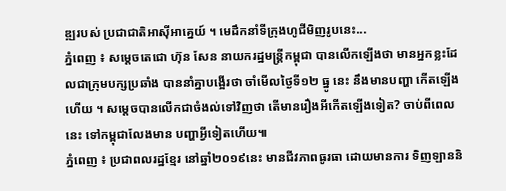ឌ្ឍរបស់ ប្រជាជាតិអាស៊ីអាគ្នេយ៍ ។ មេដឹកនាំទីក្រុងហូជីមិញរូបនេះ...
ភ្នំពេញ ៖ សម្តេចតេជោ ហ៊ុន សែន នាយករដ្ឋមន្រ្តីកម្ពុជា បានលើកឡើងថា មានអ្នកខ្លះដែលជាក្រុមបក្សប្រឆាំង បាននាំគ្នាបង្អើរថា ចាំមើលថ្ងៃទី១២ ធ្នូ នេះ នឹងមានបញ្ហា កើតឡើងហើយ ។ សម្តេចបានលើកជាចំងល់ទៅវិញថា តើមានរឿងអីកើតឡើងទៀត? ចាប់ពីពេលនេះ ទៅកម្ពុជាលែងមាន បញ្ហាអ្វីទៀតហើយ៕
ភ្នំពេញ ៖ ប្រជាពលរដ្ឋខ្មែរ នៅឆ្នាំ២០១៩នេះ មានជីវភាពធូរធា ដោយមានការ ទិញឡាននិ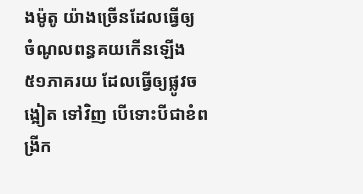ងម៉ូតូ យ៉ាងច្រើនដែលធ្វើឲ្យ ចំណូលពន្ធគយកើនឡើង ៥១ភាគរយ ដែលធ្វើឲ្យផ្លូវចង្អៀត ទៅវិញ បើទោះបីជាខំពង្រីក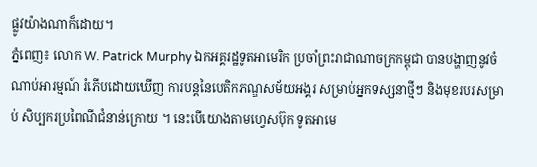ផ្លូវយ៉ាងណាក៏ដោយ។
ភ្នំពេញ៖ លោក W. Patrick Murphy ឯកអគ្គរដ្ឋទូតអាមេរិក ប្រចាំព្រះរាជាណាចក្រកម្ពុជា បានបង្ហាញនូវចំណាប់អារម្មណ៍ រំភើបដោយឃើញ ការបន្តនៃបេតិកភណ្ឌសម័យអង្គរ សម្រាប់អ្នកទស្សនាថ្មីៗ និងមុខរបរសម្រាប់ សិប្បករប្រពៃណីជំនាន់ក្រោយ ។ នេះបើយោងតាមហ្វេសប៊ុក ទូតអាមេ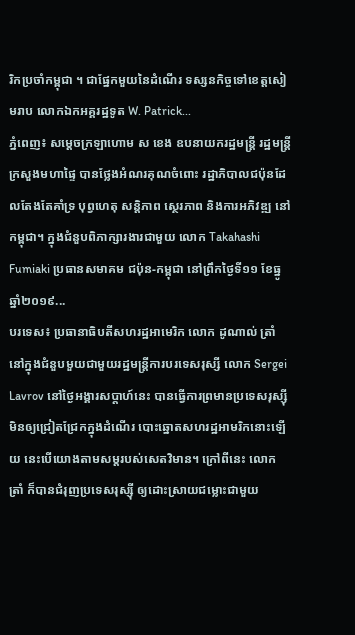រិកប្រចាំកម្ពុជា ។ ជាផ្នែកមួយនៃដំណើរ ទស្សនកិច្ចទៅខេត្តសៀមរាប លោកឯកអគ្គរដ្ឋទូត W. Patrick...
ភ្នំពេញ៖ សម្ដេចក្រឡាហោម ស ខេង ឧបនាយករដ្ឋមន្ដ្រី រដ្ឋមន្ដ្រីក្រសួងមហាផ្ទៃ បានថ្លែងអំណរគុណចំពោះ រដ្ឋាភិបាលជប៉ុនដែលតែងតែគាំទ្រ បុព្វហេតុ សន្ដិភាព ស្ថេរភាព និងការអភិវឌ្ឍ នៅកម្ពុជា។ ក្នុងជំនួបពិភាក្សារងារជាមួយ លោក Takahashi Fumiaki ប្រធានសមាគម ជប៉ុន-កម្ពុជា នៅព្រឹកថ្ងៃទី១១ ខែធ្នូ ឆ្នាំ២០១៩...
បរទេស៖ ប្រធានាធិបតីសហរដ្ឋអាមេរិក លោក ដូណាល់ ត្រាំ នៅក្នុងជំនួបមួយជាមួយរដ្ឋមន្ត្រីការបរទេសរុស្សី លោក Sergei Lavrov នៅថ្ងៃអង្គារសប្ដាហ៍នេះ បានធ្វើការព្រមានប្រទេសរុស្ស៊ី មិនឲ្យជ្រៀតជ្រែកក្នុងដំណើរ បោះឆ្នោតសហរដ្ឋអាមរិកនោះឡើយ នេះបើយោងតាមសម្តរបស់សេតវិមាន។ ក្រៅពីនេះ លោក ត្រាំ ក៏បានជំរុញប្រទេសរុស្ស៊ី ឲ្យដោះស្រាយជម្លោះជាមួយ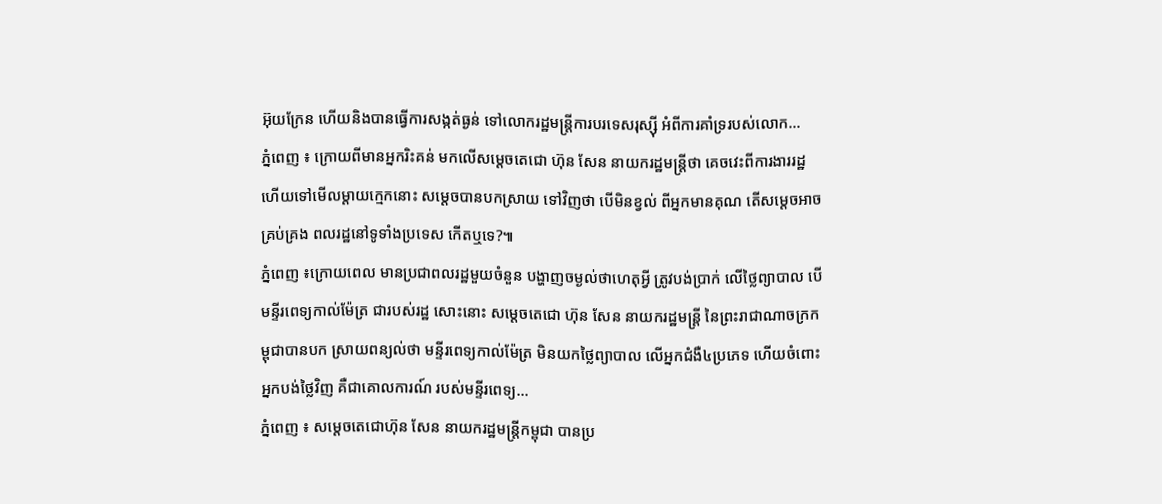អ៊ុយក្រែន ហើយនិងបានធ្វើការសង្កត់ធ្ងន់ ទៅលោករដ្ឋមន្រ្តីការបរទេសរុស្ស៊ី អំពីការគាំទ្ររបស់លោក...
ភ្នំពេញ ៖ ក្រោយពីមានអ្នករិះគន់ មកលើសម្តេចតេជោ ហ៊ុន សែន នាយករដ្ឋមន្រ្តីថា គេចវេះពីការងាររដ្ឋ ហើយទៅមើលម្តាយក្មេកនោះ សម្តេចបានបកស្រាយ ទៅវិញថា បើមិនខ្វល់ ពីអ្នកមានគុណ តើសម្តេចអាចគ្រប់គ្រង ពលរដ្ឋនៅទូទាំងប្រទេស កើតឬទេ?៕
ភ្នំពេញ ៖ក្រោយពេល មានប្រជាពលរដ្ឋមួយចំនួន បង្ហាញចម្ងល់ថាហេតុអ្វី ត្រូវបង់ប្រាក់ លើថ្លៃព្យាបាល បើមន្ទីរពេទ្យកាល់ម៉ែត្រ ជារបស់រដ្ឋ សោះនោះ សម្តេចតេជោ ហ៊ុន សែន នាយករដ្ឋមន្ត្រី នៃព្រះរាជាណាចក្រកម្ពុជាបានបក ស្រាយពន្យល់ថា មន្ទីរពេទ្យកាល់ម៉ែត្រ មិនយកថ្លៃព្យាបាល លើអ្នកជំងឺ៤ប្រភេទ ហើយចំពោះ អ្នកបង់ថ្លៃវិញ គឺជាគោលការណ៍ របស់មន្ទីរពេទ្យ...
ភ្នំពេញ ៖ សម្តេចតេជោហ៊ុន សែន នាយករដ្ឋមន្រ្តីកម្ពុជា បានប្រ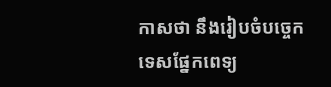កាសថា នឹងរៀបចំបច្ចេកទេសផ្នែកពេទ្យ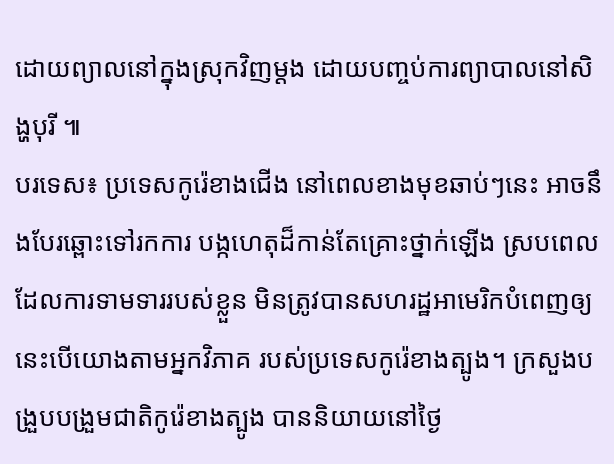ដោយព្យាលនៅក្នុងស្រុកវិញម្តង ដោយបញ្ចប់ការព្យាបាលនៅសិង្ហបុរី ៕
បរទេស៖ ប្រទេសកូរ៉េខាងជើង នៅពេលខាងមុខឆាប់ៗនេះ អាចនឹងបែរឆ្ពោះទៅរកការ បង្កហេតុដ៏កាន់តែគ្រោះថ្នាក់ឡើង ស្របពេលដែលការទាមទាររបស់ខ្លួន មិនត្រូវបានសហរដ្ឋអាមេរិកបំពេញឲ្យ នេះបើយោងតាមអ្នកវិភាគ របស់ប្រទេសកូរ៉េខាងត្បូង។ ក្រសួងបង្រួបបង្រួមជាតិកូរ៉េខាងត្បូង បាននិយាយនៅថ្ងៃ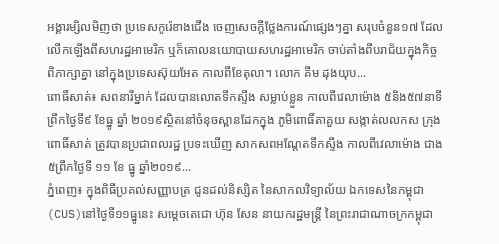អង្គារម្សិលមិញថា ប្រទេសកូរ៉េខាងជើង ចេញសេចក្តីថ្លែងការណ៍ផ្សេងៗគ្នា សរុបចំនួន១៧ ដែលលើកឡើងពីសហរដ្ឋអាមេរិក ឬក៏គោលនយោបាយសហរដ្ឋអាមេរិក ចាប់តាំងពីបរាជ័យក្នុងកិច្ចពិភាក្សាគ្នា នៅក្នុងប្រទេសស៊ុយអែត កាលពីខែតុលា។ លោក គីម ដុងយុប...
ពោធិ៍សាត់៖ សពនារីម្នាក់ ដែលបានលោតទឹកស្ទឹង សម្លាប់ខ្លួន កាលពីវេលាម៉ោង ៥និង៥៧នាទី ព្រឹកថ្ងៃទី៩ ខែធ្នូ ឆ្នាំ ២០១៩ស្ថិតនៅចំនុចស្ពានដែកក្នុង ភូមិពោធិ៍តាគួយ សង្កាត់លលកស ក្រុងពោធិ៍សាត់ ត្រូវបានប្រជាពលរដ្ឋ ប្រទះឃើញ សាកសពអណ្តែតទឹកស្ទឹង កាលពីវេលាម៉ោង ជាង៥ព្រឹកថ្ងៃទី ១១ ខែ ធ្នូ ឆ្នាំ២០១៩...
ភ្នំពេញ៖ ក្នុងពិធីប្រគល់សញ្ញាបត្រ ជូនដល់និស្សិត នៃសាកលវិទ្យាល័យ ឯកទេសនៃកម្ពុជា (CUS)នៅថ្ងៃទី១១ធ្នូនេះ សម្តេចតេជោ ហ៊ុន សែន នាយករដ្ឋមន្ត្រី នៃព្រះរាជាណាចក្រកម្ពុជា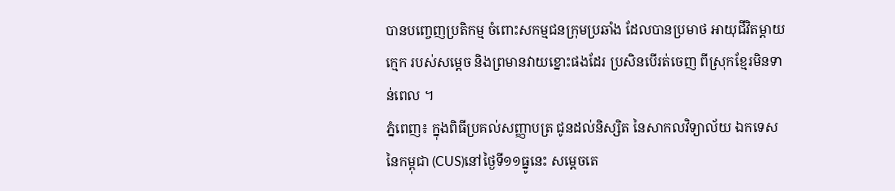បានបញ្ចេញប្រតិកម្ម ចំពោះសកម្មជនក្រុមប្រឆាំង ដែលបានប្រមាថ អាយុជីវិតម្ដាយក្មេក របស់សម្ដេច និងព្រមានវាយខ្នោះផងដែរ ប្រសិនបើរត់ចេញ ពីស្រុកខ្មែរមិនទាន់ពេល ។
ភ្នំពេញ៖ ក្នុងពិធីប្រគល់សញ្ញាបត្រ ជូនដល់និស្សិត នៃសាកលវិទ្យាល័យ ឯកទេសនៃកម្ពុជា (CUS)នៅថ្ងៃទី១១ធ្នូនេះ សម្តេចតេ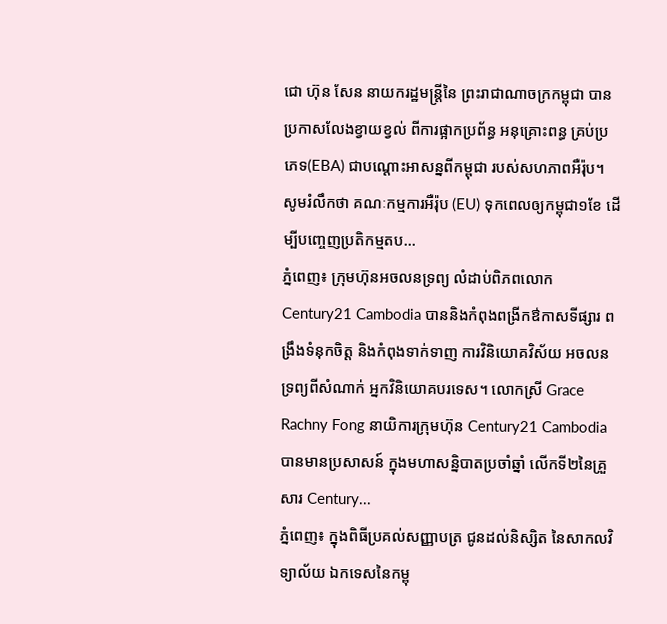ជោ ហ៊ុន សែន នាយករដ្ឋមន្ត្រីនៃ ព្រះរាជាណាចក្រកម្ពុជា បានប្រកាសលែងខ្វាយខ្វល់ ពីការផ្អាកប្រព័ន្ធ អនុគ្រោះពន្ធ គ្រប់ប្រភេទ(EBA) ជាបណ្តោះអាសន្នពីកម្ពុជា របស់សហភាពអឺរ៉ុប។ សូមរំលឹកថា គណៈកម្មការអឺរ៉ុប (EU) ទុកពេលឲ្យកម្ពុជា១ខែ ដើម្បីបញ្ចេញប្រតិកម្មតប...
ភ្នំពេញ៖ ក្រុមហ៊ុនអចលនទ្រព្យ លំដាប់ពិភពលោក Century21 Cambodia បាននិងកំពុងពង្រីកឳកាសទីផ្សារ ពង្រឹងទំនុកចិត្ត និងកំពុងទាក់ទាញ ការវិនិយោគវិស័យ អចលនទ្រព្យពីសំណាក់ អ្នកវិនិយោគបរទេស។ លោកស្រី Grace Rachny Fong នាយិការក្រុមហ៊ុន Century21 Cambodia បានមានប្រសាសន៍ ក្នុងមហាសន្និបាតប្រចាំឆ្នាំ លើកទី២នៃគ្រួសារ Century...
ភ្នំពេញ៖ ក្នុងពិធីប្រគល់សញ្ញាបត្រ ជូនដល់និស្សិត នៃសាកលវិទ្យាល័យ ឯកទេសនៃកម្ពុ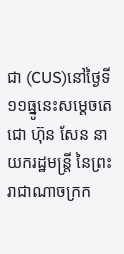ជា (CUS)នៅថ្ងៃទី១១ធ្នូនេះសម្តេចតេជោ ហ៊ុន សែន នាយករដ្ឋមន្ត្រី នៃព្រះរាជាណាចក្រក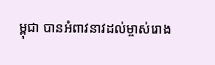ម្ពុជា បានអំពាវនាវដល់ម្ចាស់រោង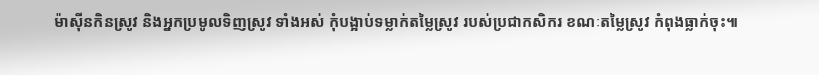ម៉ាស៊ីនកិនស្រូវ និងអ្នកប្រមូលទិញស្រូវ ទាំងអស់ កុំបង្អាប់ទម្លាក់តម្លៃស្រូវ របស់ប្រជាកសិករ ខណៈតម្លៃស្រូវ កំពុងធ្លាក់ចុះ៕